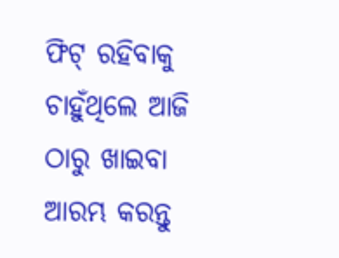ଫିଟ୍ ରହିବାକୁ ଚାହୁଁଥିଲେ ଆଜି ଠାରୁ ଖାଇବା ଆରମ୍ଭ କରନ୍ତୁ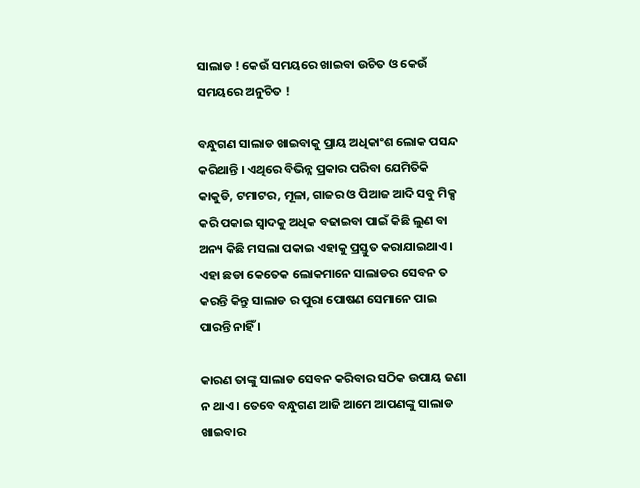ସାଲାଡ ! କେଉଁ ସମୟରେ ଖାଇବା ଉଚିତ ଓ କେଉଁ ସମୟରେ ଅନୁଚିତ !

ବନ୍ଧୁଗଣ ସାଲାଡ ଖାଇବାକୁ ପ୍ରାୟ ଅଧିକାଂଶ ଲୋକ ପସନ୍ଦ କରିଥାନ୍ତି । ଏଥିରେ ବିଭିନ୍ନ ପ୍ରକାର ପରିବା ଯେମିତିକି କାକୁଡି, ଟମାଟର, ମୂଳା, ଗାଜର ଓ ପିଆଜ ଆଦି ସବୁ ମିକ୍ସ କରି ପକାଇ ସ୍ଵାଦକୁ ଅଧିକ ବଢାଇବା ପାଇଁ କିଛି ଲୁଣ ବା ଅନ୍ୟ କିଛି ମସଲା ପକାଇ ଏହାକୁ ପ୍ରସ୍ତୁତ କରାଯାଇଥାଏ । ଏହା ଛଡା କେତେକ ଲୋକମାନେ ସାଲାଡର ସେବନ ତ କରନ୍ତି କିନ୍ତୁ ସାଲାଡ ର ପୁରା ପୋଷଣ ସେମାନେ ପାଇ ପାରନ୍ତି ନାହିଁ ।

କାରଣ ତାଙ୍କୁ ସାଲାଡ ସେବନ କରିବାର ସଠିକ ଉପାୟ ଜଣା ନ ଥାଏ । ତେବେ ବନ୍ଧୁଗଣ ଆଜି ଆମେ ଆପଣଙ୍କୁ ସାଲାଡ ଖାଇବାର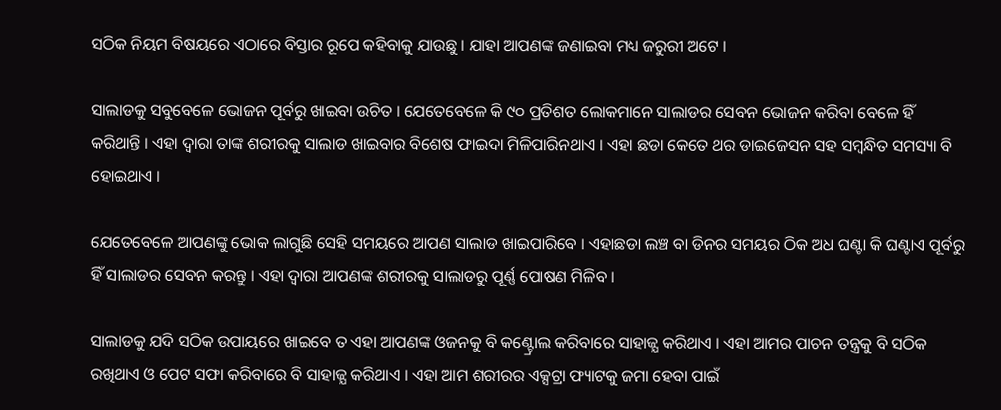ସଠିକ ନିୟମ ବିଷୟରେ ଏଠାରେ ବିସ୍ତାର ରୂପେ କହିବାକୁ ଯାଉଛୁ । ଯାହା ଆପଣଙ୍କ ଜଣାଇବା ମଧ୍ୟ ଜରୁରୀ ଅଟେ ।

ସାଲାଡକୁ ସବୁବେଳେ ଭୋଜନ ପୂର୍ବରୁ ଖାଇବା ଉଚିତ । ଯେତେବେଳେ କି ୯୦ ପ୍ରତିଶତ ଲୋକମାନେ ସାଲାଡର ସେବନ ଭୋଜନ କରିବା ବେଳେ ହିଁ କରିଥାନ୍ତି । ଏହା ଦ୍ଵାରା ତାଙ୍କ ଶରୀରକୁ ସାଲାଡ ଖାଇବାର ବିଶେଷ ଫାଇଦା ମିଳିପାରିନଥାଏ । ଏହା ଛଡା କେତେ ଥର ଡାଇଜେସନ ସହ ସମ୍ବନ୍ଧିତ ସମସ୍ୟା ବି ହୋଇଥାଏ ।

ଯେତେବେଳେ ଆପଣଙ୍କୁ ଭୋକ ଲାଗୁଛି ସେହି ସମୟରେ ଆପଣ ସାଲାଡ ଖାଇପାରିବେ । ଏହାଛଡା ଲଞ୍ଚ ବା ଡିନର ସମୟର ଠିକ ଅଧ ଘଣ୍ଟା କି ଘଣ୍ଟାଏ ପୂର୍ବରୁ ହିଁ ସାଲାଡର ସେବନ କରନ୍ତୁ । ଏହା ଦ୍ଵାରା ଆପଣଙ୍କ ଶରୀରକୁ ସାଲାଡରୁ ପୂର୍ଣ୍ଣ ପୋଷଣ ମିଳିବ ।

ସାଲାଡକୁ ଯଦି ସଠିକ ଉପାୟରେ ଖାଇବେ ତ ଏହା ଆପଣଙ୍କ ଓଜନକୁ ବି କଣ୍ଟ୍ରୋଲ କରିବାରେ ସାହାଜ୍ଯ କରିଥାଏ । ଏହା ଆମର ପାଚନ ତନ୍ତ୍ରକୁ ବି ସଠିକ ରଖିଥାଏ ଓ ପେଟ ସଫା କରିବାରେ ବି ସାହାଜ୍ଯ କରିଥାଏ । ଏହା ଆମ ଶରୀରର ଏକ୍ସଟ୍ରା ଫ୍ୟାଟକୁ ଜମା ହେବା ପାଇଁ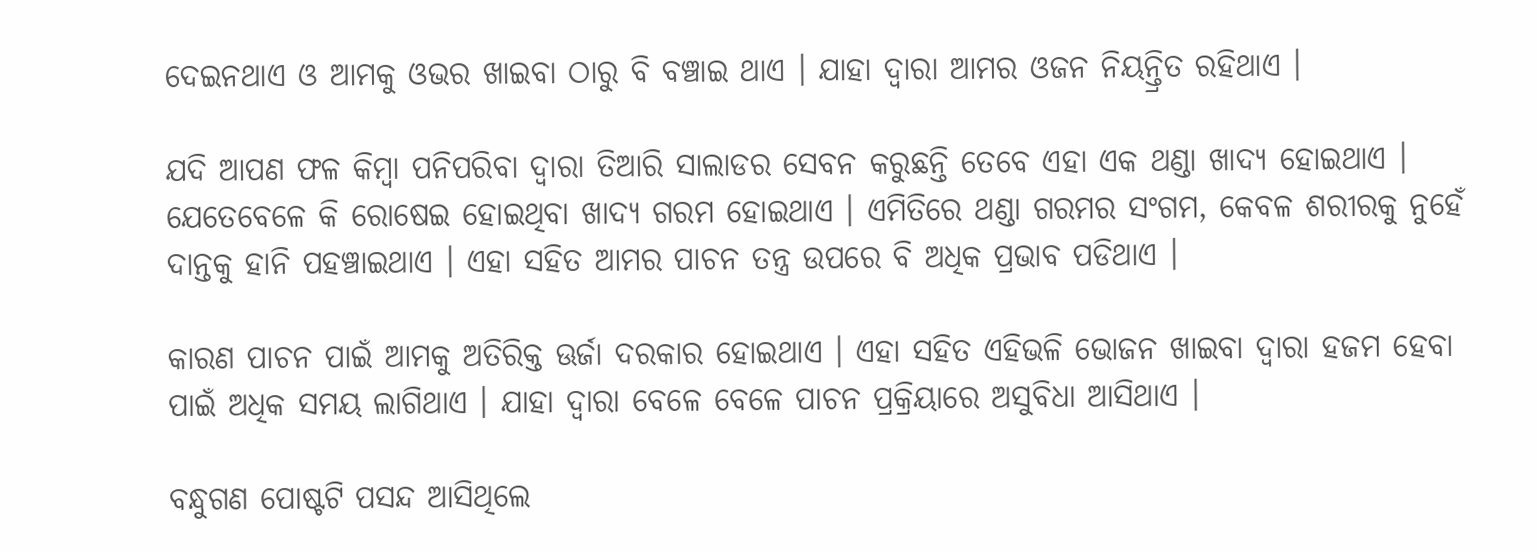ଦେଇନଥାଏ ଓ ଆମକୁ ଓଭର ଖାଇବା ଠାରୁ ବି ବଞ୍ଚାଇ ଥାଏ । ଯାହା ଦ୍ଵାରା ଆମର ଓଜନ ନିୟନ୍ତ୍ରିତ ରହିଥାଏ ।

ଯଦି ଆପଣ ଫଳ କିମ୍ବା ପନିପରିବା ଦ୍ଵାରା ତିଆରି ସାଲାଡର ସେବନ କରୁଛନ୍ତି ତେବେ ଏହା ଏକ ଥଣ୍ଡା ଖାଦ୍ୟ ହୋଇଥାଏ । ଯେତେବେଳେ କି ରୋଷେଇ ହୋଇଥିବା ଖାଦ୍ୟ ଗରମ ହୋଇଥାଏ । ଏମିତିରେ ଥଣ୍ଡା ଗରମର ସଂଗମ, କେବଳ ଶରୀରକୁ ନୁହେଁ ଦାନ୍ତକୁ ହାନି ପହଞ୍ଚାଇଥାଏ । ଏହା ସହିତ ଆମର ପାଚନ ତନ୍ତ୍ର ଉପରେ ବି ଅଧିକ ପ୍ରଭାବ ପଡିଥାଏ ।

କାରଣ ପାଚନ ପାଇଁ ଆମକୁ ଅତିରିକ୍ତ ଊର୍ଜା ଦରକାର ହୋଇଥାଏ । ଏହା ସହିତ ଏହିଭଳି ଭୋଜନ ଖାଇବା ଦ୍ଵାରା ହଜମ ହେବା ପାଇଁ ଅଧିକ ସମୟ ଲାଗିଥାଏ । ଯାହା ଦ୍ଵାରା ବେଳେ ବେଳେ ପାଚନ ପ୍ରକ୍ରିୟାରେ ଅସୁବିଧା ଆସିଥାଏ ।

ବନ୍ଧୁଗଣ ପୋଷ୍ଟଟି ପସନ୍ଦ ଆସିଥିଲେ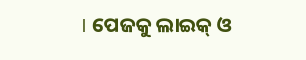। ପେଜକୁ ଲାଇକ୍ ଓ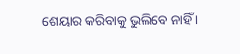ଶେୟାର କରିବାକୁ ଭୁଲିବେ ନାହିଁ ।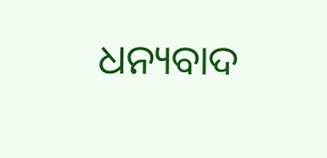ଧନ୍ୟବାଦ